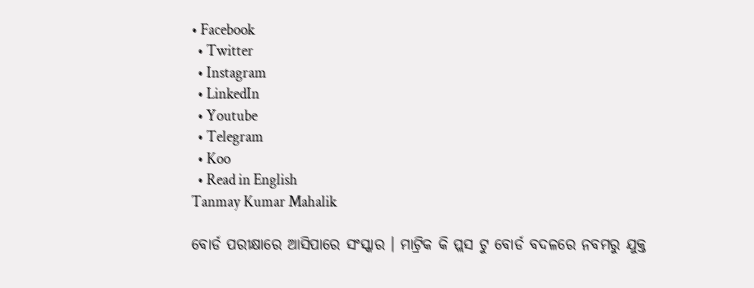• Facebook
  • Twitter
  • Instagram
  • LinkedIn
  • Youtube
  • Telegram
  • Koo
  • Read in English
Tanmay Kumar Mahalik

ବୋର୍ଡ ପରୀକ୍ଷାରେ ଆସିପାରେ ସଂସ୍କାର । ମାଟ୍ରିକ କି ପ୍ଲସ ଟୁ ବୋର୍ଡ ବଦଳରେ ନବମରୁ ଯୁକ୍ତ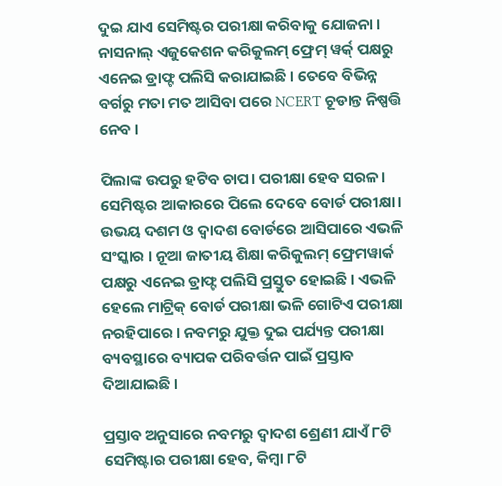ଦୁଇ ଯାଏ ସେମିଷ୍ଟର ପରୀକ୍ଷା କରିବାକୁ ଯୋଜନା । ନାସନାଲ୍ ଏଜୁକେଶନ କରିକୁଲମ୍ ଫ୍ରେମ୍ ୱର୍କ୍ ପକ୍ଷରୁ ଏନେଇ ଡ୍ରାଫ୍ଟ ପଲିସି କରାଯାଇଛି । ତେବେ ବିଭିନ୍ନ ବର୍ଗରୁ ମତା ମତ ଆସିବା ପରେ NCERT ଚୂଡାନ୍ତ ନିଷ୍ପତ୍ତି ନେବ ।

ପିଲାଙ୍କ ଉପରୁ ହଟିବ ଚାପ। ପରୀକ୍ଷା ହେବ ସରଳ। ସେମିଷ୍ଟର ଆକାରରେ ପିଲେ ଦେବେ ବୋର୍ଡ ପରୀକ୍ଷା। ଉଭୟ ଦଶମ ଓ ଦ୍ବାଦଶ ବୋର୍ଡରେ ଆସିପାରେ ଏଭଳି ସଂସ୍କାର । ନୂଆ ଜାତୀୟ ଶିକ୍ଷା କରିକୁଲମ୍ ଫ୍ରେମୱାର୍କ ପକ୍ଷରୁ ଏନେଇ ଡ୍ରାଫ୍ଟ ପଲିସି ପ୍ରସ୍ତୁତ ହୋଇଛି । ଏଭଳି ହେଲେ ମାଟ୍ରିକ୍ ବୋର୍ଡ ପରୀକ୍ଷା ଭଳି ଗୋଟିଏ ପରୀକ୍ଷା ନରହିପାରେ । ନବମରୁ ଯୁକ୍ତ ଦୁଇ ପର୍ଯ୍ୟନ୍ତ ପରୀକ୍ଷା ବ୍ୟବସ୍ଥାରେ ବ୍ୟାପକ ପରିବର୍ତ୍ତନ ପାଇଁ ପ୍ରସ୍ତାବ ଦିଆଯାଇଛି ।

ପ୍ରସ୍ତାବ ଅନୁସାରେ ନବମରୁ ଦ୍ୱାଦଶ ଶ୍ରେଣୀ ଯାଏଁ ୮ଟି ସେମିଷ୍ଟାର ପରୀକ୍ଷା ହେବ, କିମ୍ବା ୮ଟି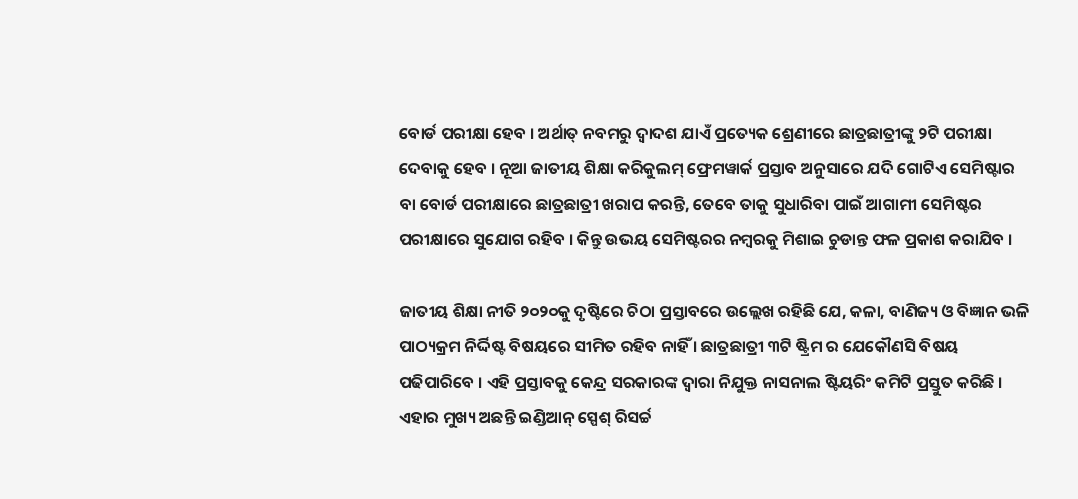ବୋର୍ଡ ପରୀକ୍ଷା ହେବ । ଅର୍ଥାତ୍ ନବମରୁ ଦ୍ୱାଦଶ ଯାଏଁ ପ୍ରତ୍ୟେକ ଶ୍ରେଣୀରେ ଛାତ୍ରଛାତ୍ରୀଙ୍କୁ ୨ଟି ପରୀକ୍ଷା ଦେବାକୁ ହେବ । ନୂଆ ଜାତୀୟ ଶିକ୍ଷା କରିକୁଲମ୍ ଫ୍ରେମୱାର୍କ ପ୍ରସ୍ତାବ ଅନୁସାରେ ଯଦି ଗୋଟିଏ ସେମିଷ୍ଟାର ବା ବୋର୍ଡ ପରୀକ୍ଷାରେ ଛାତ୍ରଛାତ୍ରୀ ଖରାପ କରନ୍ତି, ତେବେ ତାକୁ ସୁଧାରିବା ପାଇଁ ଆଗାମୀ ସେମିଷ୍ଟର ପରୀକ୍ଷାରେ ସୁଯୋଗ ରହିବ । କିନ୍ତୁ ଉଭୟ ସେମିଷ୍ଟରର ନମ୍ବରକୁ ମିଶାଇ ଚୁଡାନ୍ତ ଫଳ ପ୍ରକାଶ କରାଯିବ ।

ଜାତୀୟ ଶିକ୍ଷା ନୀତି ୨୦୨୦କୁ ଦୃଷ୍ଟିରେ ଚିଠା ପ୍ରସ୍ତାବରେ ଉଲ୍ଲେଖ ରହିଛି ଯେ, କଳା, ବାଣିଜ୍ୟ ଓ ବିଜ୍ଞାନ ଭଳି ପାଠ୍ୟକ୍ରମ ନିର୍ଦ୍ଦିଷ୍ଟ ବିଷୟରେ ସୀମିତ ରହିବ ନାହିଁ । ଛାତ୍ରଛାତ୍ରୀ ୩ଟି ଷ୍ଟ୍ରିମ ର ଯେକୌଣସି ବିଷୟ ପଢିପାରିବେ । ଏହି ପ୍ରସ୍ତାବକୁ କେନ୍ଦ୍ର ସରକାରଙ୍କ ଦ୍ୱାରା ନିଯୁକ୍ତ ନାସନାଲ ଷ୍ଟିୟରିଂ କମିଟି ପ୍ରସ୍ତୁତ କରିଛି । ଏହାର ମୁଖ୍ୟ ଅଛନ୍ତି ଇଣ୍ଡିଆନ୍ ସ୍ପେଶ୍ ରିସର୍ଚ୍ଚ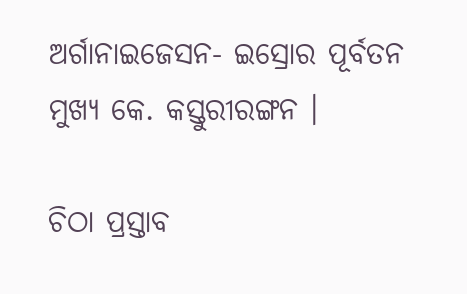ଅର୍ଗାନାଇଜେସନ- ଇସ୍ରୋର ପୂର୍ବତନ ମୁଖ୍ୟ କେ. କସ୍ତୁରୀରଙ୍ଗନ ।

ଚିଠା ପ୍ରସ୍ତାବ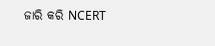ଜାରି କରି NCERT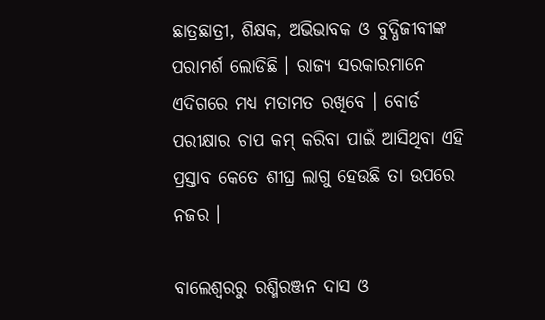ଛାତ୍ରଛାତ୍ରୀ, ଶିକ୍ଷକ, ଅଭିଭାବକ ଓ ବୁଦ୍ଧିଜୀବୀଙ୍କ ପରାମର୍ଶ ଲୋଡିଛି । ରାଜ୍ୟ ସରକାରମାନେ ଏଦିଗରେ ମଧ୍ୟ ମତାମତ ରଖିବେ । ବୋର୍ଡ ପରୀକ୍ଷାର ଚାପ କମ୍ କରିବା ପାଇଁ ଆସିଥିବା ଏହି ପ୍ରସ୍ତାବ କେତେ ଶୀଘ୍ର ଲାଗୁ ହେଉଛି ତା ଉପରେ ନଜର ।

ବାଲେଶ୍ୱରରୁ ରଶ୍ମିରଞ୍ଜନ ଦାସ ଓ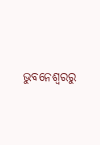ଭୁବନେଶ୍ୱରରୁ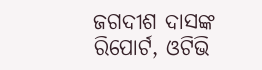ଜଗଦୀଶ ଦାସଙ୍କ ରିପୋର୍ଟ, ଓଟିଭି